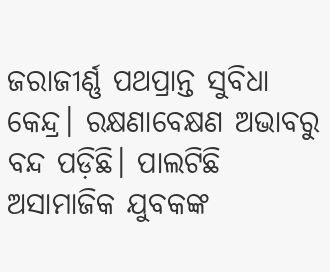ଜରାଜୀର୍ଣ୍ଣ ପଥପ୍ରାନ୍ତ ସୁବିଧା କେନ୍ଦ୍ର। ରକ୍ଷଣାବେକ୍ଷଣ ଅଭାବରୁ ବନ୍ଦ ପଡ଼ିଛି। ପାଲଟିଛି ଅସାମାଜିକ ଯୁବକଙ୍କ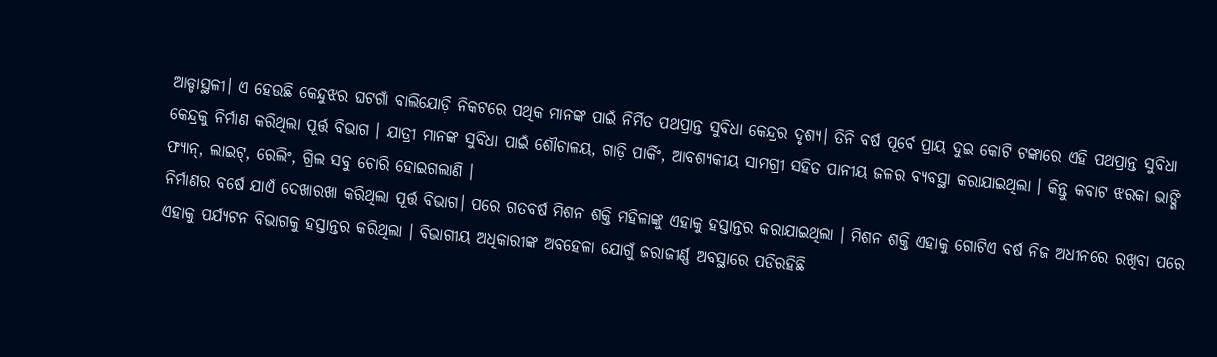ଆଡ୍ଡାସ୍ଥଳୀ। ଏ ହେଉଛି କେନ୍ଦୁଝର ଘଟଗାଁ ବାଲିଯୋଡ଼ି ନିକଟରେ ପଥିକ ମାନଙ୍କ ପାଇଁ ନିର୍ମିତ ପଥପ୍ରାନ୍ତ ସୁବିଧା କେନ୍ଦ୍ରର ଦୃଶ୍ୟ। ତିନି ବର୍ଷ ପୂର୍ବେ ପ୍ରାୟ ଦୁଇ କୋଟି ଟଙ୍କାରେ ଏହି ପଥପ୍ରାନ୍ତ ସୁବିଧା କେନ୍ଦ୍ରକୁ ନିର୍ମାଣ କରିଥିଲା ପୂର୍ତ୍ତ ବିଭାଗ । ଯାତ୍ରୀ ମାନଙ୍କ ସୁବିଧା ପାଇଁ ଶୌଚାଳୟ, ଗାଡ଼ି ପାର୍କିଂ, ଆବଶ୍ୟକୀୟ ସାମଗ୍ରୀ ସହିତ ପାନୀୟ ଜଳର ବ୍ୟବସ୍ଥା କରାଯାଇଥିଲା । କିନ୍ତୁ କବାଟ ଝରକା ଭାଙ୍ଗି ଫ୍ୟାନ୍, ଲାଇଟ୍, ରେଲିଂ, ଗ୍ରିଲ ସବୁ ଚୋରି ହୋଇଗଲାଣି ।
ନିର୍ମାଣର ବର୍ଷେ ଯାଏଁ ଦେଖାରଖା କରିଥିଲା ପୂର୍ତ୍ତ ବିଭାଗ। ପରେ ଗତବର୍ଷ ମିଶନ ଶକ୍ତି ମହିଳାଙ୍କୁ ଏହାକୁ ହସ୍ତାନ୍ତର କରାଯାଇଥିଲା । ମିଶନ ଶକ୍ତି ଏହାକୁ ଗୋଟିଏ ବର୍ଷ ନିଜ ଅଧୀନରେ ରଖିବା ପରେ ଏହାକୁ ପର୍ଯ୍ୟଟନ ବିଭାଗକୁ ହସ୍ତାନ୍ତର କରିଥିଲା । ବିଭାଗୀୟ ଅଧିକାରୀଙ୍କ ଅବହେଳା ଯୋଗୁଁ ଜରାଜୀର୍ଣ୍ଣ ଅବସ୍ଥାରେ ପଡିରହିଛି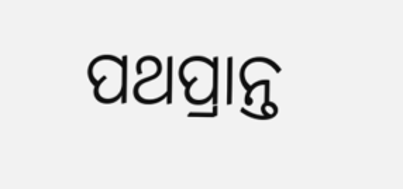ପଥପ୍ରାନ୍ତ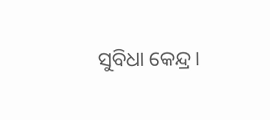ସୁବିଧା କେନ୍ଦ୍ର।